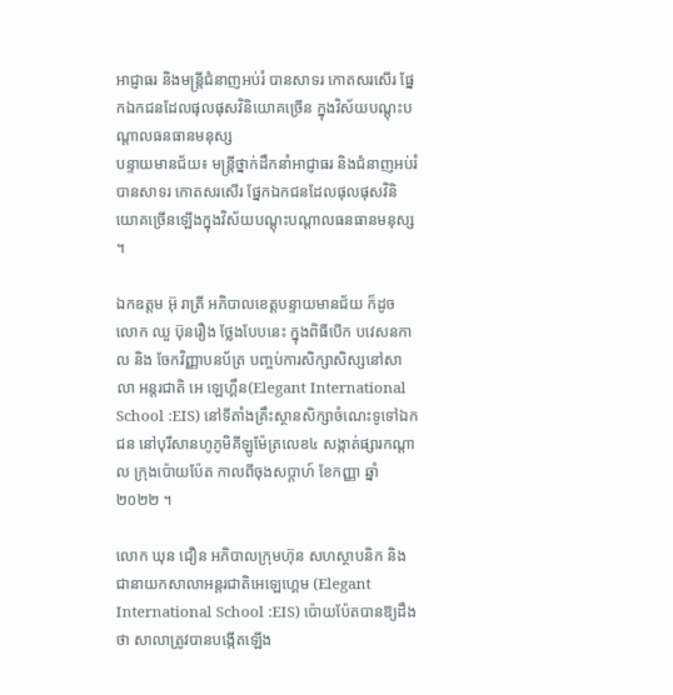អាជ្ញាធរ និងមន្ត្រីជំនាញអប់រំ បានសាទរ កោតសរសើរ ផ្នែកឯកជនដែលផុលផុសវិនិយោគច្រើន ក្នុងវិស័យបណ្តុះបណ្តាលធនធានមនុស្ស
បន្ទាយមានជ័យ៖ មន្ត្រីថ្នាក់ដឹកនាំអាជ្ញាធរ និងជំនាញអប់រំបានសាទរ កោតសរសើរ ផ្នែកឯកជនដែលផុលផុសវិនិយោគច្រើនឡើងក្នុងវិស័យបណ្តុះបណ្តាលធនធានមនុស្ស ។

ឯកឧត្ដម អ៊ុ រាត្រី អភិបាលខេត្តបន្ទាយមានជ័យ ក៏ដូច លោក ឈួ ប៊ុនរឿង ថ្លែងបែបនេះ ក្នុងពិធីបេីក បវេសនកាល និង ចែកវិញ្ញាបនប័ត្រ បញ្ចប់ការសិក្សាសិស្សនៅសាលា អន្តរជាតិ អេ ឡេហ្គឹន(Elegant International School :EIS) នៅទីតាំងគ្រឹះស្ថានសិក្សាចំណេះទូទៅឯកជន នៅបុរីសានហូភូមិគីឡូម៉ែត្រលេខ៤ សង្កាត់ផ្សារកណ្តាល ក្រុងប៉ោយប៉ែត កាលពីចុងសប្ដាហ៍ ខែកញ្ញា ឆ្នាំ២០២២ ។

លោក ឃុន ជឿន អភិបាលក្រុមហ៊ុន សហស្ថាបនិក និងជានាយកសាលាអន្តរជាតិអេឡេហ្គេម (Elegant International School :EIS) ប៉ោយប៉ែតបានឱ្យដឹងថា សាលាត្រូវបានបង្កើតឡើង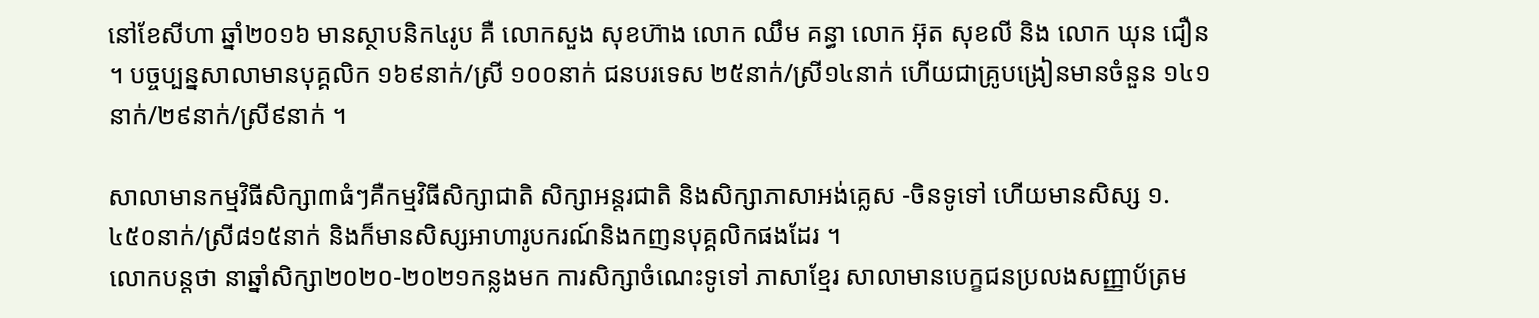នៅខែសីហា ឆ្នាំ២០១៦ មានស្ថាបនិក៤រូប គឺ លោកសួង សុខហ៊ាង លោក ឈឹម គន្ធា លោក អ៊ុត សុខលី និង លោក ឃុន ជឿន ។ បច្ចប្បន្នសាលាមានបុគ្គលិក ១៦៩នាក់/ស្រី ១០០នាក់ ជនបរទេស ២៥នាក់/ស្រី១៤នាក់ ហើយជាគ្រូបង្រៀនមានចំនួន ១៤១នាក់/២៩នាក់/ស្រី៩នាក់ ។

សាលាមានកម្មវិធីសិក្សា៣ធំៗគឺកម្មវិធីសិក្សាជាតិ សិក្សាអន្តរជាតិ និងសិក្សាភាសាអង់គ្លេស -ចិនទូទៅ ហើយមានសិស្ស ១.៤៥០នាក់/ស្រី៨១៥នាក់ និងក៏មានសិស្សអាហារូបករណ៍និងកញនបុគ្គលិកផងដែរ ។
លោកបន្តថា នាឆ្នាំសិក្សា២០២០-២០២១កន្លងមក ការសិក្សាចំណេះទូទៅ ភាសាខ្មែរ សាលាមានបេក្ខជនប្រលងសញ្ញាប័ត្រម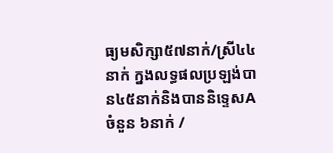ធ្យមសិក្សា៥៧នាក់/ស្រី៤៤នាក់ ក្នងលទ្ធផលប្រឡង់បាន៤៥នាក់និងបាននិទ្ទេសA ចំនួន ៦នាក់ /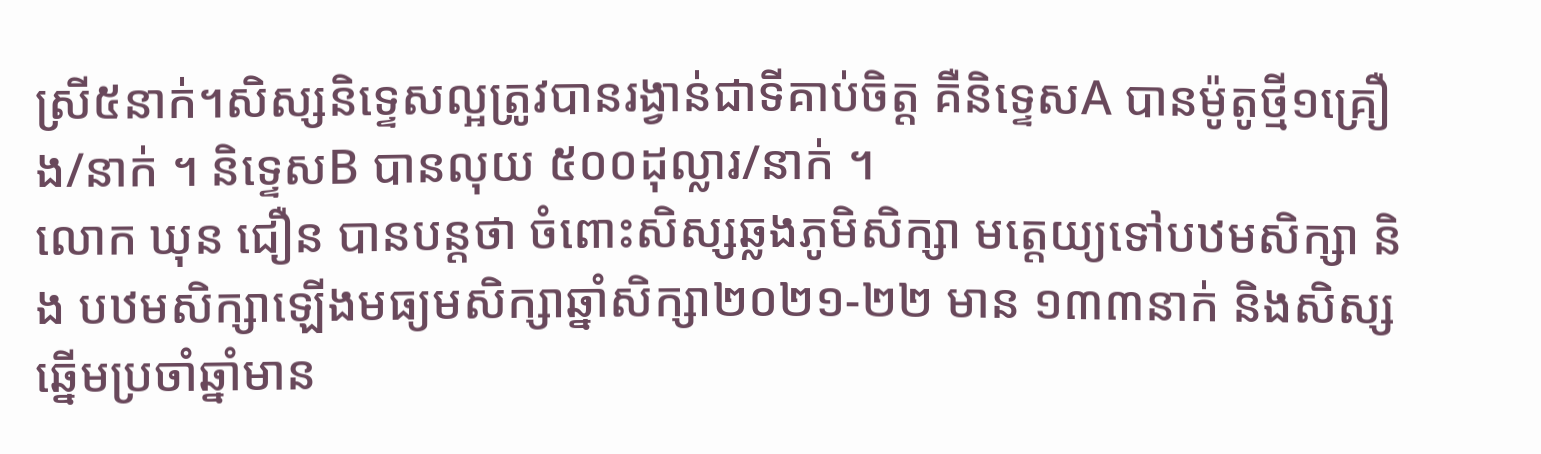ស្រី៥នាក់។សិស្សនិទ្ទេសល្អត្រូវបានរង្វាន់ជាទីគាប់ចិត្ត គឺនិទ្ទេសA បានម៉ូតូថ្មី១គ្រឿង/នាក់ ។ និទ្ទេសB បានលុយ ៥០០ដុល្លារ/នាក់ ។
លោក ឃុន ជឿន បានបន្តថា ចំពោះសិស្សឆ្លងភូមិសិក្សា មត្តេយ្យទៅបឋមសិក្សា និង បឋមសិក្សាឡើងមធ្យមសិក្សាឆ្នាំសិក្សា២០២១-២២ មាន ១៣៣នាក់ និងសិស្សឆ្នើមប្រចាំឆ្នាំមាន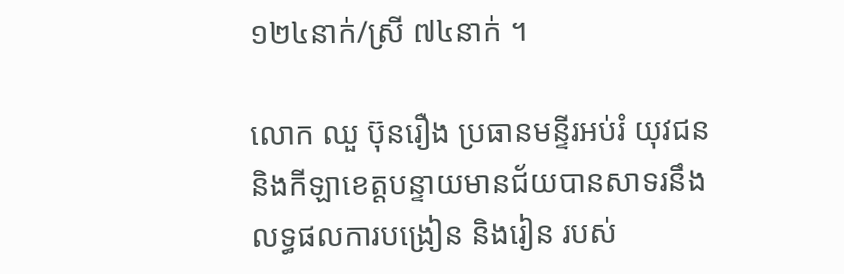១២៤នាក់/ស្រី ៧៤នាក់ ។

លោក ឈួ ប៊ុនរឿង ប្រធានមន្ទីរអប់រំ យុវជន និងកីឡាខេត្តបន្ទាយមានជ័យបានសាទរនឹងលទ្ធផលការបង្រៀន និងរៀន របស់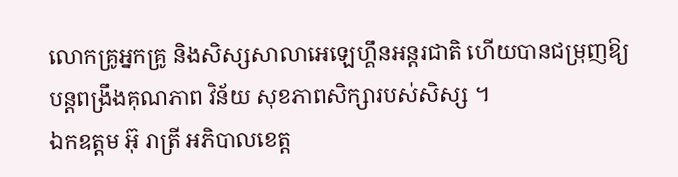លោកគ្រូអ្នកគ្រូ និងសិស្សសាលាអេឡេហ្គឹនអន្តរជាតិ ហើយបានជម្រុញឱ្យបន្តពង្រឹងគុណភាព វិន័យ សុខភាពសិក្សារបស់សិស្ស ។
ឯកឧត្ដម អ៊ុ រាត្រី អភិបាលខេត្ត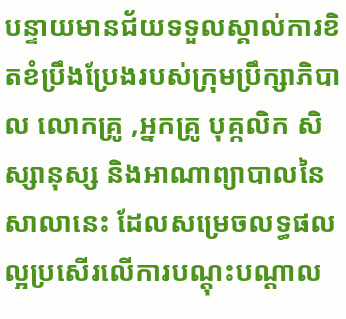បន្ទាយមានជ័យទទួលស្គាល់ការខិតខំប្រឹងប្រែងរបស់ក្រុមប្រឹក្សាភិបាល លោកគ្រូ ,អ្នកគ្រូ បុគ្កលិក សិស្សានុស្ស និងអាណាព្យាបាលនៃសាលានេះ ដែលសម្រេចលទ្ធផលល្អប្រសើរលើការបណ្តុះបណ្តាល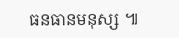ធនធានមនុស្ស ៕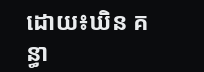ដោយ៖ឃិន គន្ធា